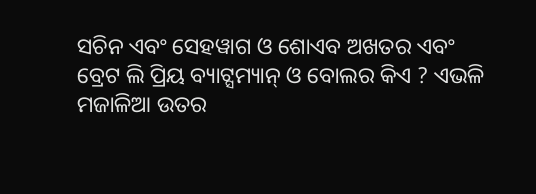ସଚିନ ଏବଂ ସେହୱାଗ ଓ ଶୋଏବ ଅଖତର ଏବଂ ବ୍ରେଟ ଲି ପ୍ରିୟ ବ୍ୟାଟ୍ସମ୍ୟାନ୍ ଓ ବୋଲର କିଏ ? ଏଭଳି ମଜାଳିଆ ଉତର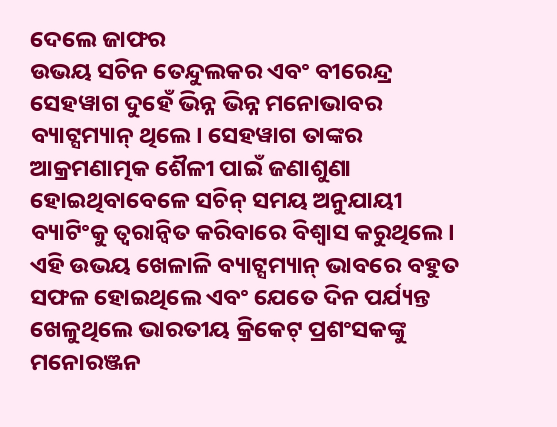ଦେଲେ ଜାଫର
ଉଭୟ ସଚିନ ତେନ୍ଦୁଲକର ଏବଂ ବୀରେନ୍ଦ୍ର ସେହୱାଗ ଦୁହେଁ ଭିନ୍ନ ଭିନ୍ନ ମନୋଭାବର ବ୍ୟାଟ୍ସମ୍ୟାନ୍ ଥିଲେ। ସେହୱାଗ ତାଙ୍କର ଆକ୍ରମଣାତ୍ମକ ଶୈଳୀ ପାଇଁ ଜଣାଶୁଣା ହୋଇଥିବାବେଳେ ସଚିନ୍ ସମୟ ଅନୁଯାୟୀ ବ୍ୟାଟିଂକୁ ତ୍ୱରାନ୍ୱିତ କରିବାରେ ବିଶ୍ୱାସ କରୁଥିଲେ। ଏହି ଉଭୟ ଖେଳାଳି ବ୍ୟାଟ୍ସମ୍ୟାନ୍ ଭାବରେ ବହୁତ ସଫଳ ହୋଇଥିଲେ ଏବଂ ଯେତେ ଦିନ ପର୍ଯ୍ୟନ୍ତ ଖେଳୁଥିଲେ ଭାରତୀୟ କ୍ରିକେଟ୍ ପ୍ରଶଂସକଙ୍କୁ ମନୋରଞ୍ଜନ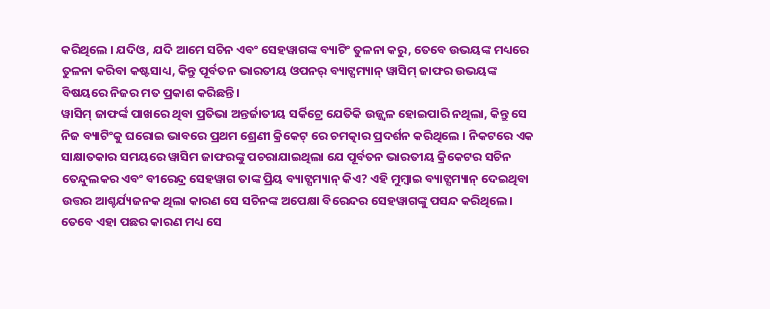କରିଥିଲେ । ଯଦିଓ, ଯଦି ଆମେ ସଚିନ ଏବଂ ସେହୱାଗଙ୍କ ବ୍ୟାଟିଂ ତୁଳନା କରୁ, ତେବେ ଉଭୟଙ୍କ ମଧ୍ୟରେ ତୁଳନା କରିବା କଷ୍ଟସାଧ୍ୟ, କିନ୍ତୁ ପୂର୍ବତନ ଭାରତୀୟ ଓପନର୍ ବ୍ୟାଟ୍ସମ୍ୟାନ୍ ୱାସିମ୍ ଜାଫର ଉଭୟଙ୍କ ବିଷୟରେ ନିଜର ମତ ପ୍ରକାଶ କରିଛନ୍ତି।
ୱାସିମ୍ ଜାଫର୍ଙ୍କ ପାଖରେ ଥିବା ପ୍ରତିଭା ଅନ୍ତର୍ଜାତୀୟ ସର୍କିଟ୍ରେ ଯେତିକି ଉଜ୍ଜ୍ୱଳ ହୋଇପାରି ନଥିଲା, କିନ୍ତୁ ସେ ନିଜ ବ୍ୟାଟିଂକୁ ଘରୋଇ ଭାବରେ ପ୍ରଥମ ଶ୍ରେଣୀ କ୍ରିକେଟ୍ ରେ ଚମତ୍କାର ପ୍ରଦର୍ଶନ କରିଥିଲେ । ନିକଟରେ ଏକ ସାକ୍ଷାତକାର ସମୟରେ ୱାସିମ ଜାଫରଙ୍କୁ ପଚରାଯାଇଥିଲା ଯେ ପୂର୍ବତନ ଭାରତୀୟ କ୍ରିକେଟର ସଚିନ ତେନ୍ଦୁଲକର ଏବଂ ବୀରେନ୍ଦ୍ର ସେହୱାଗ ତାଙ୍କ ପ୍ରିୟ ବ୍ୟାଟ୍ସମ୍ୟାନ୍ କିଏ? ଏହି ମୁମ୍ବାଇ ବ୍ୟାଟ୍ସମ୍ୟାନ୍ ଦେଇଥିବା ଉତ୍ତର ଆଶ୍ଚର୍ଯ୍ୟଜନକ ଥିଲା କାରଣ ସେ ସଚିନଙ୍କ ଅପେକ୍ଷା ବିରେନ୍ଦର ସେହୱାଗଙ୍କୁ ପସନ୍ଦ କରିଥିଲେ। ତେବେ ଏହା ପଛର କାରଣ ମଧ୍ୟ ସେ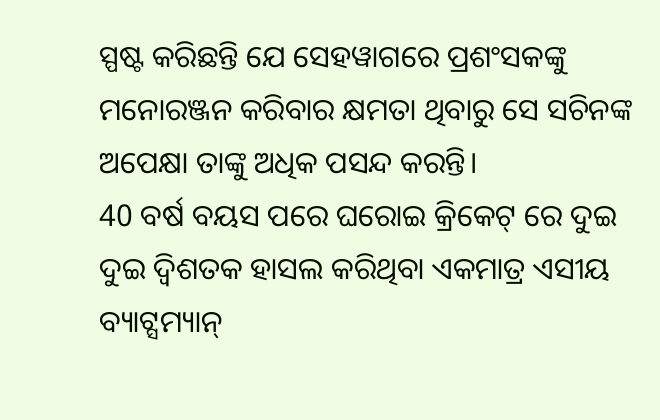ସ୍ପଷ୍ଟ କରିଛନ୍ତି ଯେ ସେହୱାଗରେ ପ୍ରଶଂସକଙ୍କୁ ମନୋରଞ୍ଜନ କରିବାର କ୍ଷମତା ଥିବାରୁ ସେ ସଚିନଙ୍କ ଅପେକ୍ଷା ତାଙ୍କୁ ଅଧିକ ପସନ୍ଦ କରନ୍ତି।
40 ବର୍ଷ ବୟସ ପରେ ଘରୋଇ କ୍ରିକେଟ୍ ରେ ଦୁଇ ଦୁଇ ଦ୍ୱିଶତକ ହାସଲ କରିଥିବା ଏକମାତ୍ର ଏସୀୟ ବ୍ୟାଟ୍ସମ୍ୟାନ୍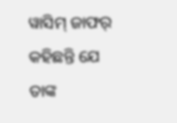ୱାସିମ୍ ଜାଫର୍ କହିଛନ୍ତି ଯେ ତାଙ୍କ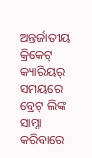ଅନ୍ତର୍ଜାତୀୟ କ୍ରିକେଟ୍ କ୍ୟାରିୟର୍ ସମୟରେ ବ୍ରେଟ୍ ଲିଙ୍କ ସାମ୍ନା କରିବାରେ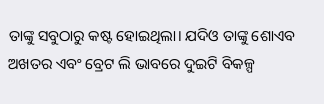ତାଙ୍କୁ ସବୁଠାରୁ କଷ୍ଟ ହୋଇଥିଲା। ଯଦିଓ ତାଙ୍କୁ ଶୋଏବ ଅଖତର ଏବଂ ବ୍ରେଟ ଲି ଭାବରେ ଦୁଇଟି ବିକଳ୍ପ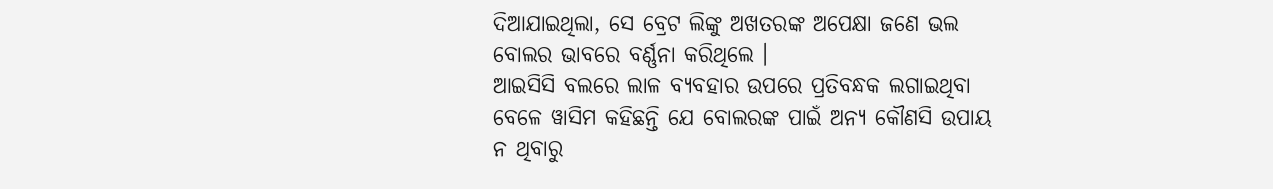ଦିଆଯାଇଥିଲା, ସେ ବ୍ରେଟ ଲିଙ୍କୁ ଅଖତରଙ୍କ ଅପେକ୍ଷା ଜଣେ ଭଲ ବୋଲର ଭାବରେ ବର୍ଣ୍ଣନା କରିଥିଲେ ।
ଆଇସିସି ବଲରେ ଲାଳ ବ୍ୟବହାର ଉପରେ ପ୍ରତିବନ୍ଧକ ଲଗାଇଥିବା ବେଳେ ୱାସିମ କହିଛନ୍ତି ଯେ ବୋଲରଙ୍କ ପାଇଁ ଅନ୍ୟ କୌଣସି ଉପାୟ ନ ଥିବାରୁ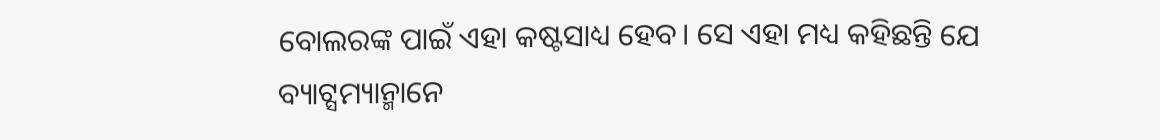ବୋଲରଙ୍କ ପାଇଁ ଏହା କଷ୍ଟସାଧ୍ୟ ହେବ। ସେ ଏହା ମଧ୍ୟ କହିଛନ୍ତି ଯେ ବ୍ୟାଟ୍ସମ୍ୟାନ୍ମାନେ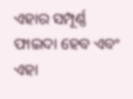ଏହାର ସମ୍ପୂର୍ଣ୍ଣ ଫାଇଦା ହେବ ଏବଂ ଏହା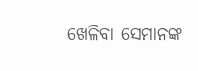ଖେଳିବା ସେମାନଙ୍କ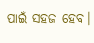ପାଇଁ ସହଜ ହେବ।